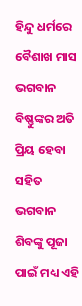ହିନ୍ଦୁ ଧର୍ମରେ ବୈଶାଖ ମାସ ଭଗବାନ ବିଷ୍ଣୁଙ୍କର ଅତି ପ୍ରିୟ ହେବା ସହିତ ଭଗବାନ ଶିବଙ୍କୁ ପୂଜା ପାଇଁ ମଧ୍ୟ ଏହି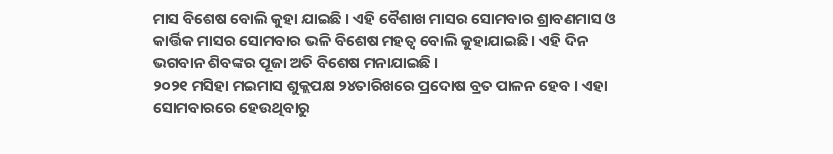ମାସ ବିଶେଷ ବୋଲି କୁହା ଯାଇଛି । ଏହି ବୈଶାଖ ମାସର ସୋମବାର ଶ୍ରାବଣମାସ ଓ କାର୍ତ୍ତିକ ମାସର ସୋମବାର ଭଳି ବିଶେଷ ମହତ୍ଵ ବୋଲି କୁହାଯାଇଛି । ଏହି ଦିନ ଭଗବାନ ଶିବଙ୍କର ପୂଜା ଅତି ବିଶେଷ ମନାଯାଇଛି ।
୨୦୨୧ ମସିହା ମଇମାସ ଶୁକ୍ଲପକ୍ଷ ୨୪ତାରିଖରେ ପ୍ରଦୋଷ ବ୍ରତ ପାଳନ ହେବ । ଏହା ସୋମବାରରେ ହେଉଥିବାରୁ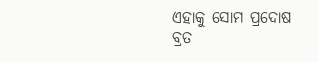ଏହାକୁ ସୋମ ପ୍ରଦୋଷ ବ୍ରତ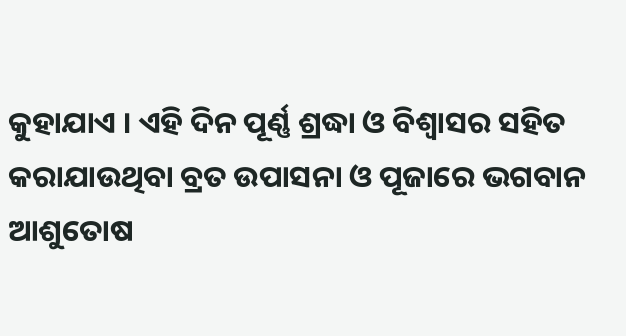କୁହାଯାଏ । ଏହି ଦିନ ପୂର୍ଣ୍ଣ ଶ୍ରଦ୍ଧା ଓ ବିଶ୍ଵାସର ସହିତ କରାଯାଉଥିବା ବ୍ରତ ଉପାସନା ଓ ପୂଜାରେ ଭଗବାନ ଆଶୁତୋଷ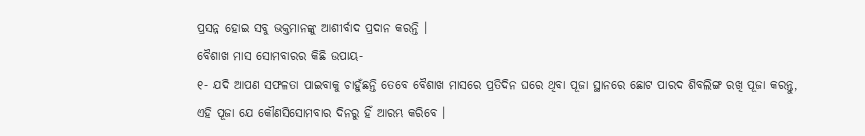ପ୍ରସନ୍ନ ହୋଇ ସବୁ ଭକ୍ତମାନଙ୍କୁ ଆଶୀର୍ବାଦ ପ୍ରଦାନ କରନ୍ତି ।
ବୈଶାଖ ମାସ ସୋମବାରର କିଛି ଉପାୟ-
୧- ଯଦି ଆପଣ ସଫଳତା ପାଇବାକୁ ଚାହୁଁଛନ୍ତି ତେବେ ବୈଶାଖ ମାସରେ ପ୍ରତିଦିନ ଘରେ ଥିବା ପୂଜା ସ୍ଥାନରେ ଛୋଟ ପାରଦ ଶିବଲିଙ୍ଗ ରଖି ପୂଜା କରନ୍ତୁ, ଏହି ପୂଜା ଯେ କୌଣସିସୋମବାର ଦିନରୁ ହିଁ ଆରମ୍ଭ କରିବେ ।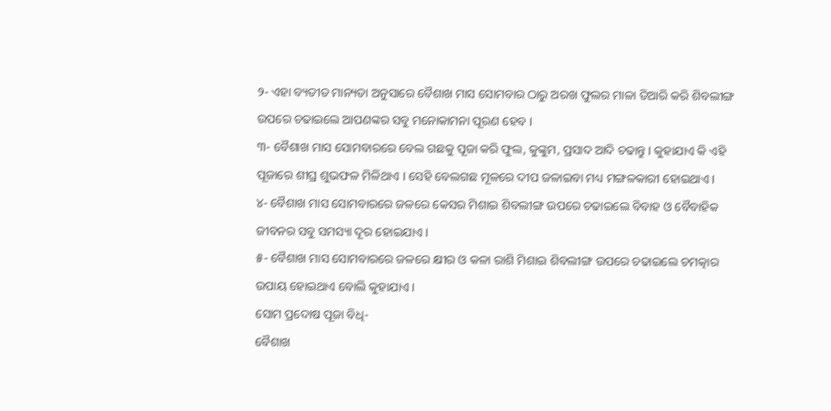୨- ଏହା ବ୍ୟତୀତ ମାନ୍ୟତା ଅନୁସାରେ ବୈଶାଖ ମାସ ସୋମବାର ଠାରୁ ଅରଖ ଫୁଲର ମାଳା ତିଆରି କରି ଶିବଲୀଙ୍ଗ ଉପରେ ଚଢାଇଲେ ଆପଣଙ୍କର ସବୁ ମନୋକାମନା ପୂରଣ ହେବ ।
୩- ବୈଶାଖ ମାସ ସୋମବାରରେ ବେଲ ଗଛକୁ ପୂଜା କରି ଫୁଲ, କୁଙ୍କୁମ, ପ୍ରସାଦ ଆଦି ଚଢାନ୍ତୁ । କୁହାଯାଏ କି ଏହି ପୂଜାରେ ଶୀଘ୍ର ଶୁଭଫଳ ମିଳିଥାଏ । ସେହି ବେଲଗଛ ମୂଳରେ ଦୀପ ଜଳାଇବା ମଧ୍ୟ ମଙ୍ଗଳକାରୀ ହୋଇଥାଏ ।
୪- ବୈଶାଖ ମାସ ସୋମବାରରେ ଜଳରେ କେସର ମିଶାଇ ଶିବଲୀଙ୍ଗ ଉପରେ ଚଢାଇଲେ ବିବାହ ଓ ବୈବାହିକ ଜୀବନର ସବୁ ସମସ୍ୟା ଦୂର ହୋଇଯାଏ ।
୫- ବୈଶାଖ ମାସ ସୋମବାରରେ ଜଳରେ କ୍ଷୀର ଓ କଳା ରାଶି ମିଶାଇ ଶିବଲୀଙ୍ଗ ଉପରେ ଚଢାଇଲେ ଚମତ୍କାର ଉପାୟ ହୋଇଥାଏ ବୋଲି କୁହାଯାଏ ।
ସୋମ ପ୍ରଦୋଷ ପୂଜା ବିଧି-
ବୈଶାଖ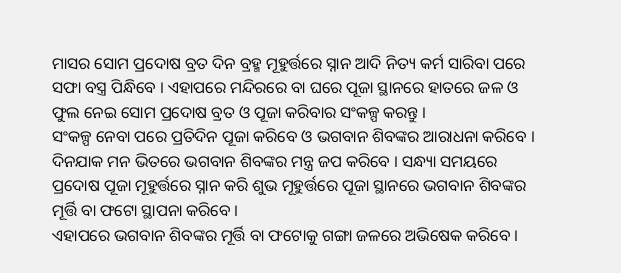ମାସର ସୋମ ପ୍ରଦୋଷ ବ୍ରତ ଦିନ ବ୍ରହ୍ମ ମୂହୁର୍ତ୍ତରେ ସ୍ନାନ ଆଦି ନିତ୍ୟ କର୍ମ ସାରିବା ପରେ ସଫା ବସ୍ତ୍ର ପିନ୍ଧିବେ । ଏହାପରେ ମନ୍ଦିରରେ ବା ଘରେ ପୂଜା ସ୍ଥାନରେ ହାତରେ ଜଳ ଓ ଫୁଲ ନେଇ ସୋମ ପ୍ରଦୋଷ ବ୍ରତ ଓ ପୂଜା କରିବାର ସଂକଳ୍ପ କରନ୍ତୁ ।
ସଂକଳ୍ପ ନେବା ପରେ ପ୍ରତିଦିନ ପୂଜା କରିବେ ଓ ଭଗବାନ ଶିବଙ୍କର ଆରାଧନା କରିବେ । ଦିନଯାକ ମନ ଭିତରେ ଭଗବାନ ଶିବଙ୍କର ମନ୍ତ୍ର ଜପ କରିବେ । ସନ୍ଧ୍ୟା ସମୟରେ ପ୍ରଦୋଷ ପୂଜା ମୂହୁର୍ତ୍ତରେ ସ୍ନାନ କରି ଶୁଭ ମୂହୁର୍ତ୍ତରେ ପୂଜା ସ୍ଥାନରେ ଭଗବାନ ଶିବଙ୍କର ମୂର୍ତ୍ତି ବା ଫଟୋ ସ୍ଥାପନା କରିବେ ।
ଏହାପରେ ଭଗବାନ ଶିବଙ୍କର ମୂର୍ତ୍ତି ବା ଫଟୋକୁ ଗଙ୍ଗା ଜଳରେ ଅଭିଷେକ କରିବେ ।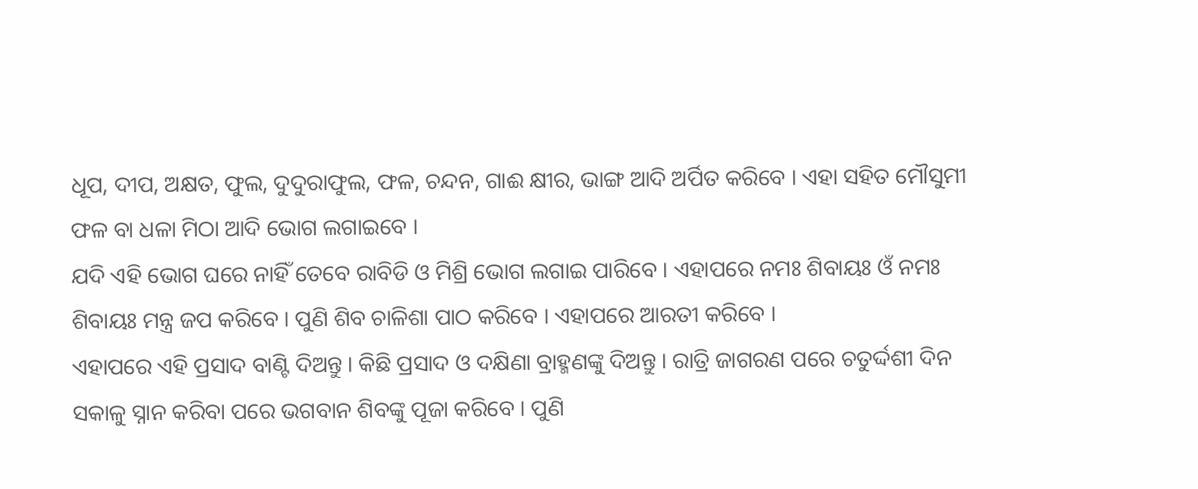ଧୂପ, ଦୀପ, ଅକ୍ଷତ, ଫୁଲ, ଦୁଦୁରାଫୁଲ, ଫଳ, ଚନ୍ଦନ, ଗାଈ କ୍ଷୀର, ଭାଙ୍ଗ ଆଦି ଅର୍ପିତ କରିବେ । ଏହା ସହିତ ମୌସୁମୀ ଫଳ ବା ଧଳା ମିଠା ଆଦି ଭୋଗ ଲଗାଇବେ ।
ଯଦି ଏହି ଭୋଗ ଘରେ ନାହିଁ ତେବେ ରାବିଡି ଓ ମିଶ୍ରି ଭୋଗ ଲଗାଇ ପାରିବେ । ଏହାପରେ ନମଃ ଶିବାୟଃ ଓଁ ନମଃ ଶିବାୟଃ ମନ୍ତ୍ର ଜପ କରିବେ । ପୁଣି ଶିବ ଚାଳିଶା ପାଠ କରିବେ । ଏହାପରେ ଆରତୀ କରିବେ ।
ଏହାପରେ ଏହି ପ୍ରସାଦ ବାଣ୍ଟି ଦିଅନ୍ତୁ । କିଛି ପ୍ରସାଦ ଓ ଦକ୍ଷିଣା ବ୍ରାହ୍ମଣଙ୍କୁ ଦିଅନ୍ତୁ । ରାତ୍ରି ଜାଗରଣ ପରେ ଚତୁର୍ଦ୍ଦଶୀ ଦିନ ସକାଳୁ ସ୍ନାନ କରିବା ପରେ ଭଗବାନ ଶିବଙ୍କୁ ପୂଜା କରିବେ । ପୁଣି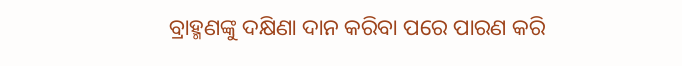ବ୍ରାହ୍ମଣଙ୍କୁ ଦକ୍ଷିଣା ଦାନ କରିବା ପରେ ପାରଣ କରି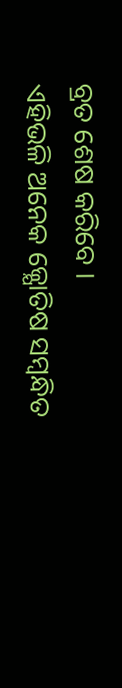ବ୍ରତ ଶେଷ କରିବେ ।
ଏହିଭଳି ଅନେକ ଜ୍ଯୋତିଷ ସମ୍ବନ୍ଧିତ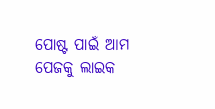ପୋଷ୍ଟ ପାଇଁ ଆମ ପେଜକୁ ଲାଇକ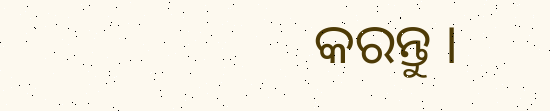କରନ୍ତୁ ।